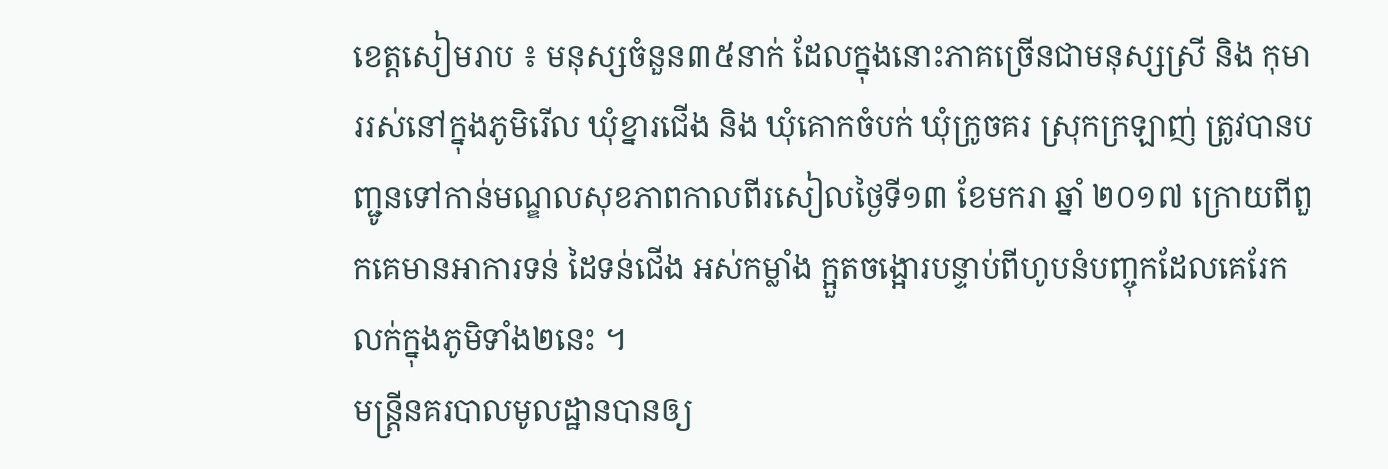ខេត្តសៀមរាប ៖ មនុស្សចំនួន៣៥នាក់ ដែលក្នុងនោះភាគច្រើនជាមនុស្សស្រី និង កុមាររស់នៅក្នុងភូមិរើល ឃុំខ្នារជើង និង ឃុំគោកចំបក់ ឃុំក្រូចគរ ស្រុកក្រឡាញ់ ត្រូវបានបញ្ជូនទៅកាន់មណ្ឌលសុខភាពកាលពីរសៀលថ្ងៃទី១៣ ខែមករា ឆ្នាំ ២០១៧ ក្រោយពីពួកគេមានអាការទន់ ដៃទន់ជើង អស់កម្លាំង ក្អួតចង្អោរបន្ទាប់ពីហូបនំបញ្ចុកដែលគេរែកលក់ក្នុងភូមិទាំង២នេះ ។
មន្ត្រីនគរបាលមូលដ្ឋានបានឲ្យ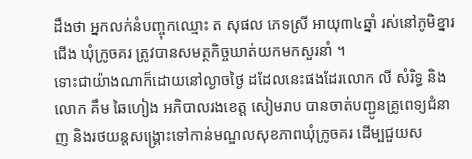ដឹងថា អ្នកលក់នំបញ្ចុកឈ្មោះ ត សុផល ភេទស្រី អាយុ៣៤ឆ្នាំ រស់នៅភូមិខ្នារជើង ឃុំក្រូចគរ ត្រូវបានសមត្ថកិច្ចឃាត់យកមកសួរនាំ ។
ទោះជាយ៉ាងណាក៏ដោយនៅល្ងាចថ្ងៃ ដដែលនេះផងដែរលោក លី សំរិទ្ធ និង លោក គឹម ឆៃហៀង អភិបាលរងខេត្ត សៀមរាប បានចាត់បញ្ជូនគ្រូពេទ្យជំនាញ និងរថយន្តសង្គ្រោះទៅកាន់មណ្ឌលសុខភាពឃុំក្រូចគរ ដើម្បជួយស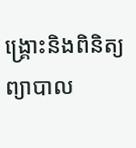ង្គ្រោះនិងពិនិត្យ ព្យាបាល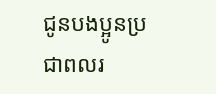ជូនបងប្អូនប្រជាពលរ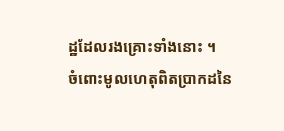ដ្ឋដែលរងគ្រោះទាំងនោះ ។
ចំពោះមូលហេតុពិតប្រាកដនៃ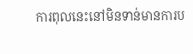ការពុលនេះនៅមិនទាន់មានការប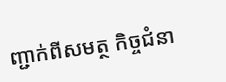ញ្ជាក់ពីសមត្ថ កិច្ចជំនា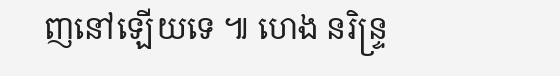ញនៅឡើយទេ ៕ ហេង នរិន្ទ្រ